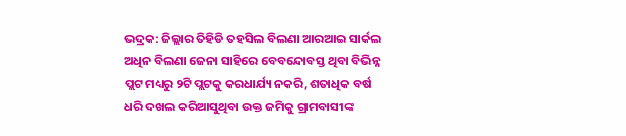ଭଦ୍ରକ: ଜିଲ୍ଲାର ତିହିଡି ତହସିଲ ବିଲଣା ଆରଆଇ ସାର୍କଲ ଅଧିନ ବିଲଣା ଜେନା ସାହିରେ ବେବନ୍ଦୋବସ୍ତ ଥିବା ବିଭିନ୍ନ ପ୍ଲଟ ମଧ୍ୟରୁ ୨ଟି ପ୍ଲଟକୁ କରଧାର୍ଯ୍ୟ ନକରି, ଶତାଧିକ ବର୍ଷ ଧରି ଦଖଲ କରିଆସୁଥିବା ଉକ୍ତ ଜମିକୁ ଗ୍ରାମବାସୀଙ୍କ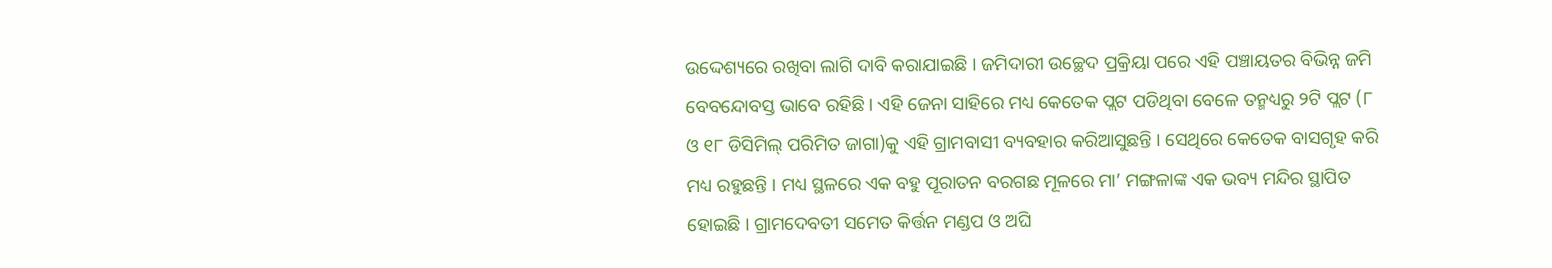ଉଦ୍ଦେଶ୍ୟରେ ରଖିବା ଲାଗି ଦାବି କରାଯାଇଛି । ଜମିଦାରୀ ଉଚ୍ଛେଦ ପ୍ରକ୍ରିୟା ପରେ ଏହି ପଞ୍ଚାୟତର ବିଭିନ୍ନ ଜମି ବେବନ୍ଦୋବସ୍ତ ଭାବେ ରହିଛି । ଏହି ଜେନା ସାହିରେ ମଧ୍ୟ କେତେକ ପ୍ଲଟ ପଡିଥିବା ବେଳେ ତନ୍ମଧ୍ୟରୁ ୨ଟି ପ୍ଲଟ (୮ ଓ ୧୮ ଡିସିମିଲ୍ ପରିମିତ ଜାଗା)କୁ ଏହି ଗ୍ରାମବାସୀ ବ୍ୟବହାର କରିଆସୁଛନ୍ତି । ସେଥିରେ କେତେକ ବାସଗୃହ କରି ମଧ୍ୟ ରହୁଛନ୍ତି । ମଧ୍ୟ ସ୍ଥଳରେ ଏକ ବହୁ ପୂରାତନ ବରଗଛ ମୂଳରେ ମା’ ମଙ୍ଗଳାଙ୍କ ଏକ ଭବ୍ୟ ମନ୍ଦିର ସ୍ଥାପିତ ହୋଇଛି । ଗ୍ରାମଦେବତୀ ସମେତ କିର୍ତ୍ତନ ମଣ୍ଡପ ଓ ଅଘି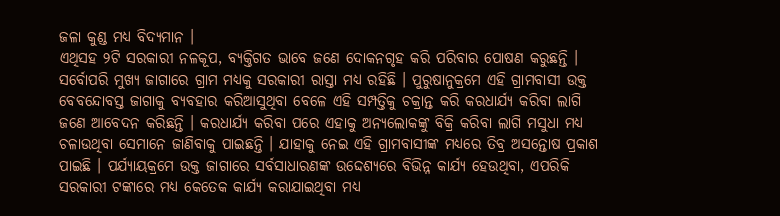ଜଳା କୁଣ୍ଡ ମଧ୍ୟ ବିଦ୍ୟମାନ ।
ଏଥିସହ ୨ଟି ସରକାରୀ ନଳକୂପ, ବ୍ୟକ୍ତିଗତ ଭାବେ ଜଣେ ଦୋକନଗୃହ କରି ପରିବାର ପୋଷଣ କରୁଛନ୍ତି । ସର୍ବୋପରି ମୁଖ୍ୟ ଜାଗାରେ ଗ୍ରାମ ମଧ୍ୟକୁ ସରକାରୀ ରାସ୍ତା ମଧ୍ୟ ରହିଛି । ପୁରୁଷାନୁକ୍ରମେ ଏହି ଗ୍ରାମବାସୀ ଉକ୍ତ ବେବନ୍ଦୋବସ୍ତ ଜାଗାକୁ ବ୍ୟବହାର କରିଆସୁଥିବା ବେଳେ ଏହି ସମ୍ପତ୍ତିକୁ ଚକ୍ରାନ୍ତ କରି କରଧାର୍ଯ୍ୟ କରିବା ଲାଗି ଜଣେ ଆବେଦନ କରିଛନ୍ତି । କରଧାର୍ଯ୍ୟ କରିବା ପରେ ଏହାକୁ ଅନ୍ୟଲୋକଙ୍କୁ ବିକ୍ରି କରିବା ଲାଗି ମସୁଧା ମଧ୍ୟ ଚଳାଉଥିବା ସେମାନେ ଜାଣିବାକୁ ପାଇଛନ୍ତି । ଯାହାକୁ ନେଇ ଏହି ଗ୍ରାମବାସୀଙ୍କ ମଧ୍ୟରେ ତିବ୍ର ଅସନ୍ତୋଷ ପ୍ରକାଶ ପାଇଛି । ପର୍ଯ୍ୟାୟକ୍ରମେ ଉକ୍ତ ଜାଗାରେ ସର୍ବସାଧାରଣଙ୍କ ଉଦ୍ଦେଶ୍ୟରେ ବିଭିନ୍ନ କାର୍ଯ୍ୟ ହେଉଥିବା, ଏପରିକି ସରକାରୀ ଟଙ୍କାରେ ମଧ୍ୟ କେତେକ କାର୍ଯ୍ୟ କରାଯାଇଥିବା ମଧ୍ୟ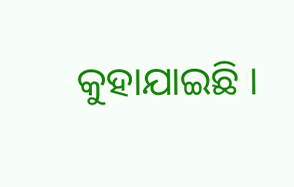କୁହାଯାଇଛି ।